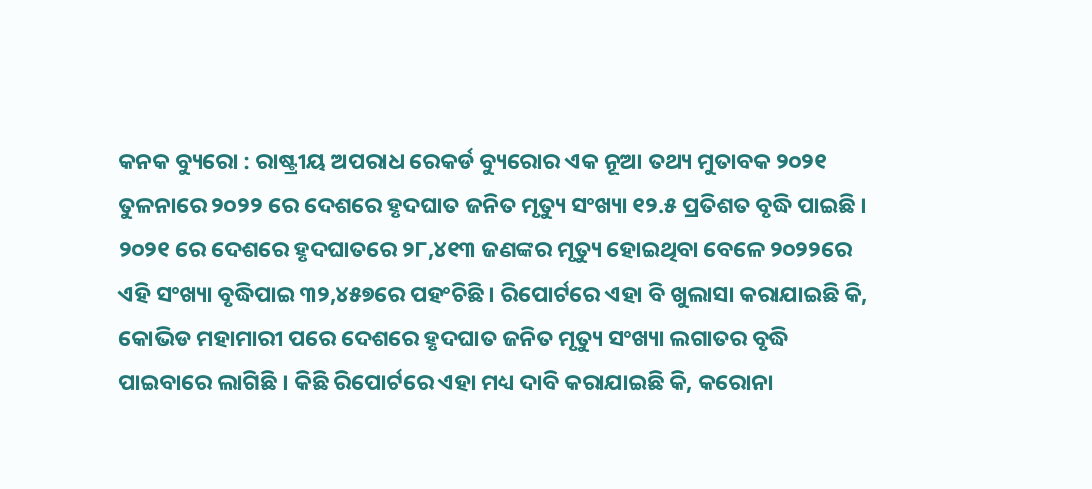କନକ ବ୍ୟୁରୋ : ରାଷ୍ଟ୍ରୀୟ ଅପରାଧ ରେକର୍ଡ ବ୍ୟୁରୋର ଏକ ନୂଆ ତଥ୍ୟ ମୁତାବକ ୨୦୨୧ ତୁଳନାରେ ୨୦୨୨ ରେ ଦେଶରେ ହୃଦଘାତ ଜନିତ ମୃତ୍ୟୁ ସଂଖ୍ୟା ୧୨.୫ ପ୍ରତିଶତ ବୃଦ୍ଧି ପାଇଛି । ୨୦୨୧ ରେ ଦେଶରେ ହୃଦଘାତରେ ୨୮,୪୧୩ ଜଣଙ୍କର ମୃତ୍ୟୁ ହୋଇଥିବା ବେଳେ ୨୦୨୨ରେ ଏହି ସଂଖ୍ୟା ବୃଦ୍ଧିପାଇ ୩୨,୪୫୭ରେ ପହଂଚିଛି । ରିପୋର୍ଟରେ ଏହା ବି ଖୁଲାସା କରାଯାଇଛି କି, କୋଭିଡ ମହାମାରୀ ପରେ ଦେଶରେ ହୃଦଘାତ ଜନିତ ମୃତ୍ୟୁ ସଂଖ୍ୟା ଲଗାତର ବୃଦ୍ଧି ପାଇବାରେ ଲାଗିଛି । କିଛି ରିପୋର୍ଟରେ ଏହା ମଧ୍ୟ ଦାବି କରାଯାଇଛି କି, କରୋନା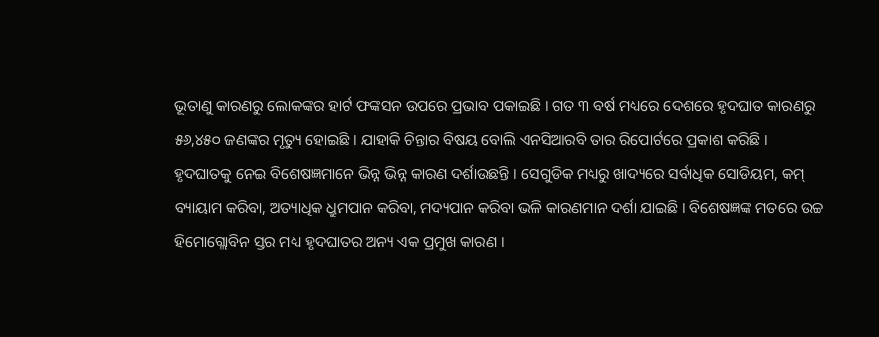ଭୂତାଣୁ କାରଣରୁ ଲୋକଙ୍କର ହାର୍ଟ ଫଙ୍କସନ ଉପରେ ପ୍ରଭାବ ପକାଇଛି । ଗତ ୩ ବର୍ଷ ମଧ୍ୟରେ ଦେଶରେ ହୃଦଘାତ କାରଣରୁ ୫୬,୪୫୦ ଜଣଙ୍କର ମୃତ୍ୟୁ ହୋଇଛି । ଯାହାକି ଚିନ୍ତାର ବିଷୟ ବୋଲି ଏନସିଆରବି ତାର ରିପୋର୍ଟରେ ପ୍ରକାଶ କରିଛି ।
ହୃଦଘାତକୁ ନେଇ ବିଶେଷଜ୍ଞମାନେ ଭିନ୍ନ ଭିନ୍ନ କାରଣ ଦର୍ଶାଉଛନ୍ତି । ସେଗୁଡିକ ମଧ୍ୟରୁ ଖାଦ୍ୟରେ ସର୍ବାଧିକ ସୋଡିୟମ, କମ୍ ବ୍ୟାୟାମ କରିବା, ଅତ୍ୟାଧିକ ଧ୍ରୁମପାନ କରିବା, ମଦ୍ୟପାନ କରିବା ଭଳି କାରଣମାନ ଦର୍ଶା ଯାଇଛି । ବିଶେଷଜ୍ଞଙ୍କ ମତରେ ଉଚ୍ଚ ହିମୋଗ୍ଲୋବିନ ସ୍ତର ମଧ୍ୟ ହୃଦଘାତର ଅନ୍ୟ ଏକ ପ୍ରମୁଖ କାରଣ ।